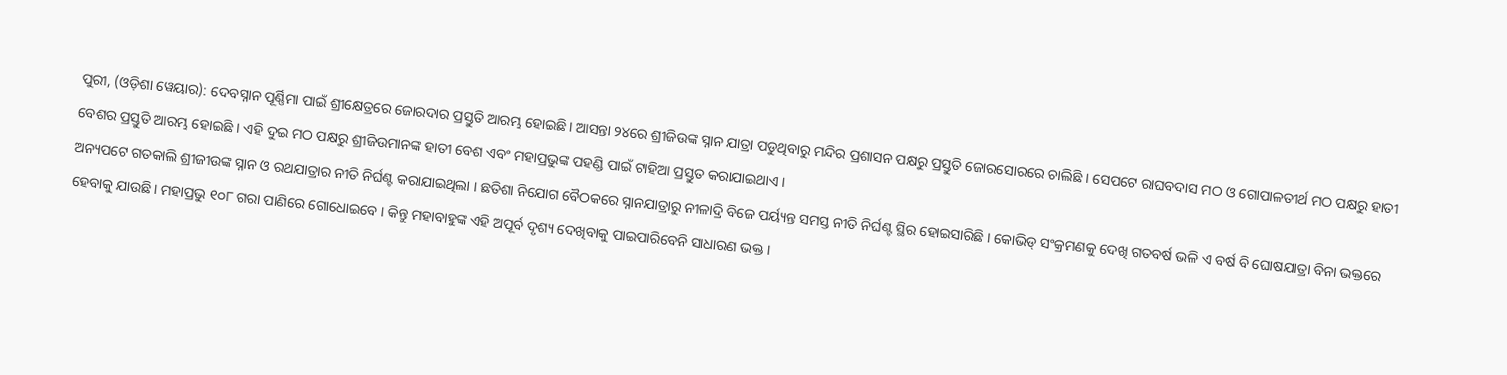ପୁରୀ, (ଓଡ଼ିଶା ୱେୟାର): ଦେବସ୍ନାନ ପୂର୍ଣ୍ଣିମା ପାଇଁ ଶ୍ରୀକ୍ଷେତ୍ରରେ ଜୋରଦାର ପ୍ରସ୍ତୁତି ଆରମ୍ଭ ହୋଇଛି। ଆସନ୍ତା ୨୪ରେ ଶ୍ରୀଜିଉଙ୍କ ସ୍ନାନ ଯାତ୍ରା ପଡୁଥିବାରୁ ମନ୍ଦିର ପ୍ରଶାସନ ପକ୍ଷରୁ ପ୍ରସ୍ତୁତି ଜୋରସୋରରେ ଚାଲିଛି । ସେପଟେ ରାଘବଦାସ ମଠ ଓ ଗୋପାଳତୀର୍ଥ ମଠ ପକ୍ଷରୁ ହାତୀ ବେଶର ପ୍ରସ୍ତୁତି ଆରମ୍ଭ ହୋଇଛି । ଏହି ଦୁଇ ମଠ ପକ୍ଷରୁ ଶ୍ରୀଜିଉମାନଙ୍କ ହାତୀ ବେଶ ଏବଂ ମହାପ୍ରଭୁଙ୍କ ପହଣ୍ଡି ପାଇଁ ଟାହିଆ ପ୍ରସ୍ତୁତ କରାଯାଇଥାଏ ।
ଅନ୍ୟପଟେ ଗତକାଲି ଶ୍ରୀଜୀଉଙ୍କ ସ୍ନାନ ଓ ରଥଯାତ୍ରାର ନୀତି ନିର୍ଘଣ୍ଟ କରାଯାଇଥିଲା । ଛତିଶା ନିଯୋଗ ବୈଠକରେ ସ୍ନାନଯାତ୍ରାରୁ ନୀଳାଦ୍ରି ବିଜେ ପର୍ୟ୍ୟନ୍ତ ସମସ୍ତ ନୀତି ନିର୍ଘଣ୍ଟ ସ୍ଥିର ହୋଇସାରିଛି । କୋଭିଡ୍ ସଂକ୍ରମଣକୁ ଦେଖି ଗତବର୍ଷ ଭଳି ଏ ବର୍ଷ ବି ଘୋଷଯାତ୍ରା ବିନା ଭକ୍ତରେ ହେବାକୁ ଯାଉଛି। ମହାପ୍ରଭୁ ୧୦୮ ଗରା ପାଣିରେ ଗୋଧୋଇବେ । କିନ୍ତୁ ମହାବାହୁଙ୍କ ଏହି ଅପୂର୍ବ ଦୃଶ୍ୟ ଦେଖିବାକୁ ପାଇପାରିବେନି ସାଧାରଣ ଭକ୍ତ ।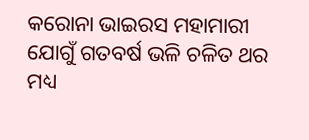କରୋନା ଭାଇରସ ମହାମାରୀ ଯୋଗୁଁ ଗତବର୍ଷ ଭଳି ଚଳିତ ଥର ମଧ୍ୟ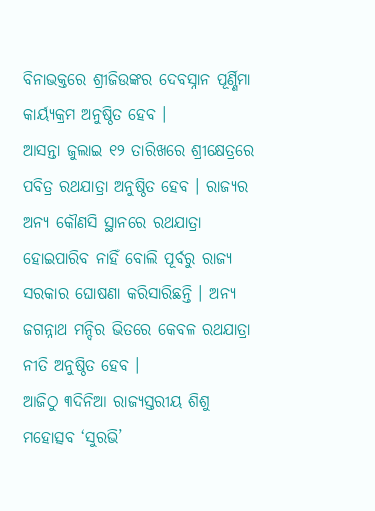ବିନାଭକ୍ତରେ ଶ୍ରୀଜିଉଙ୍କର ଦେବସ୍ନାନ ପୂର୍ଣ୍ଣିମା କାର୍ୟ୍ୟକ୍ରମ ଅନୁଷ୍ଠିତ ହେବ ।
ଆସନ୍ତା ଜୁଲାଇ ୧୨ ତାରିଖରେ ଶ୍ରୀକ୍ଷେତ୍ରରେ ପବିତ୍ର ରଥଯାତ୍ରା ଅନୁଷ୍ଠିତ ହେବ । ରାଜ୍ୟର ଅନ୍ୟ କୌଣସି ସ୍ଥାନରେ ରଥଯାତ୍ରା ହୋଇପାରିବ ନାହିଁ ବୋଲି ପୂର୍ବରୁ ରାଜ୍ୟ ସରକାର ଘୋଷଣା କରିସାରିଛନ୍ତି । ଅନ୍ୟ ଜଗନ୍ନାଥ ମନ୍ଦିର ଭିତରେ କେବଳ ରଥଯାତ୍ରା ନୀତି ଅନୁଷ୍ଠିତ ହେବ ।
ଆଜିଠୁ ୩ଦିନିଆ ରାଜ୍ୟସ୍ତରୀୟ ଶିଶୁ ମହୋତ୍ସବ ‘ସୁରଭି’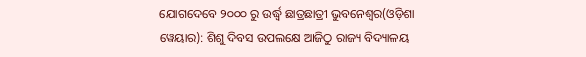ଯୋଗଦେବେ ୨୦୦୦ ରୁ ଉର୍ଦ୍ଧ୍ଵ ଛାତ୍ରଛାତ୍ରୀ ଭୁବନେଶ୍ୱର(ଓଡ଼ିଶା ୱେୟାର): ଶିଶୁ ଦିବସ ଉପଲକ୍ଷେ ଆଜିଠୁ ରାଜ୍ୟ ବିଦ୍ୟାଳୟ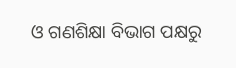ଓ ଗଣଶିକ୍ଷା ବିଭାଗ ପକ୍ଷରୁ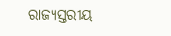ରାଜ୍ୟସ୍ତରୀୟ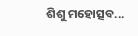ଶିଶୁ ମହୋତ୍ସବ...